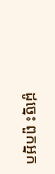ដូច្នេះ ពួកអ្នក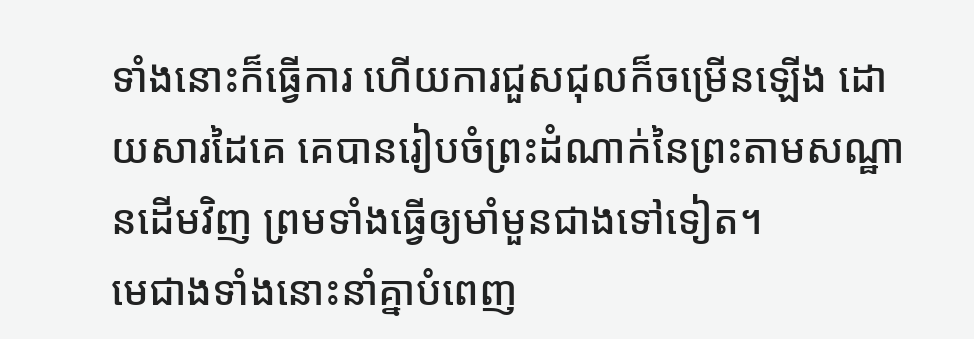ទាំងនោះក៏ធ្វើការ ហើយការជួសជុលក៏ចម្រើនឡើង ដោយសារដៃគេ គេបានរៀបចំព្រះដំណាក់នៃព្រះតាមសណ្ឋានដើមវិញ ព្រមទាំងធ្វើឲ្យមាំមួនជាងទៅទៀត។
មេជាងទាំងនោះនាំគ្នាបំពេញ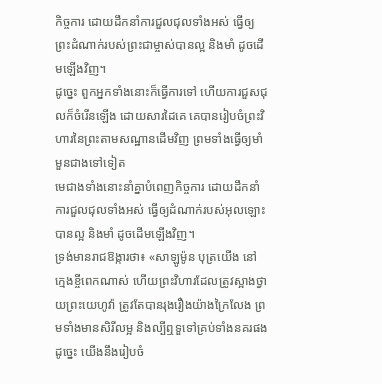កិច្ចការ ដោយដឹកនាំការជួលជុលទាំងអស់ ធ្វើឲ្យព្រះដំណាក់របស់ព្រះជាម្ចាស់បានល្អ និងមាំ ដូចដើមឡើងវិញ។
ដូច្នេះ ពួកអ្នកទាំងនោះក៏ធ្វើការទៅ ហើយការជួសជុលក៏ចំរើនឡើង ដោយសារដៃគេ គេបានរៀបចំព្រះវិហារនៃព្រះតាមសណ្ឋានដើមវិញ ព្រមទាំងធ្វើឲ្យមាំមួនជាងទៅទៀត
មេជាងទាំងនោះនាំគ្នាបំពេញកិច្ចការ ដោយដឹកនាំការជួលជុលទាំងអស់ ធ្វើឲ្យដំណាក់របស់អុលឡោះបានល្អ និងមាំ ដូចដើមឡើងវិញ។
ទ្រង់មានរាជឱង្ការថា៖ «សាឡូម៉ូន បុត្រយើង នៅក្មេងខ្ចីពេកណាស់ ហើយព្រះវិហារដែលត្រូវស្អាងថ្វាយព្រះយេហូវ៉ា ត្រូវតែបានរុងរឿងយ៉ាងក្រៃលែង ព្រមទាំងមានសិរីលម្អ និងល្បីឮទួទៅគ្រប់ទាំងនគរផង ដូច្នេះ យើងនឹងរៀបចំ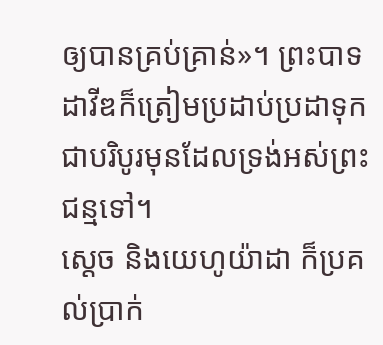ឲ្យបានគ្រប់គ្រាន់»។ ព្រះបាទដាវីឌក៏ត្រៀមប្រដាប់ប្រដាទុកជាបរិបូរមុនដែលទ្រង់អស់ព្រះជន្មទៅ។
ស្តេច និងយេហូយ៉ាដា ក៏ប្រគល់ប្រាក់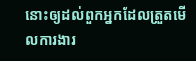នោះឲ្យដល់ពួកអ្នកដែលត្រួតមើលការងារ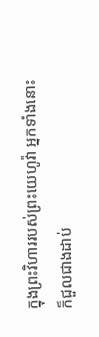ក្នុងព្រះវិហាររបស់ព្រះយេហូវ៉ា អ្នកទាំងនោះក៏ជួលជាងដាប់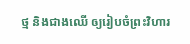ថ្ម និងជាងឈើ ឲ្យរៀបចំព្រះវិហារ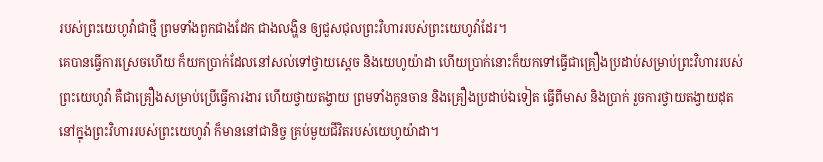របស់ព្រះយេហូវ៉ាជាថ្មី ព្រមទាំងពួកជាងដែក ជាងលង្ហិន ឲ្យជួសជុលព្រះវិហាររបស់ព្រះយេហូវ៉ាដែរ។
គេបានធ្វើការស្រេចហើយ ក៏យកប្រាក់ដែលនៅសល់ទៅថ្វាយស្តេច និងយេហូយ៉ាដា ហើយប្រាក់នោះក៏យកទៅធ្វើជាគ្រឿងប្រដាប់សម្រាប់ព្រះវិហាររបស់ព្រះយេហូវ៉ា គឺជាគ្រឿងសម្រាប់ប្រើធ្វើការងារ ហើយថ្វាយតង្វាយ ព្រមទាំងកូនចាន និងគ្រឿងប្រដាប់ឯទៀត ធ្វើពីមាស និងប្រាក់ រួចការថ្វាយតង្វាយដុតនៅក្នុងព្រះវិហាររបស់ព្រះយេហូវ៉ា ក៏មាននៅជានិច្ច គ្រប់មួយជីវិតរបស់យេហូយ៉ាដា។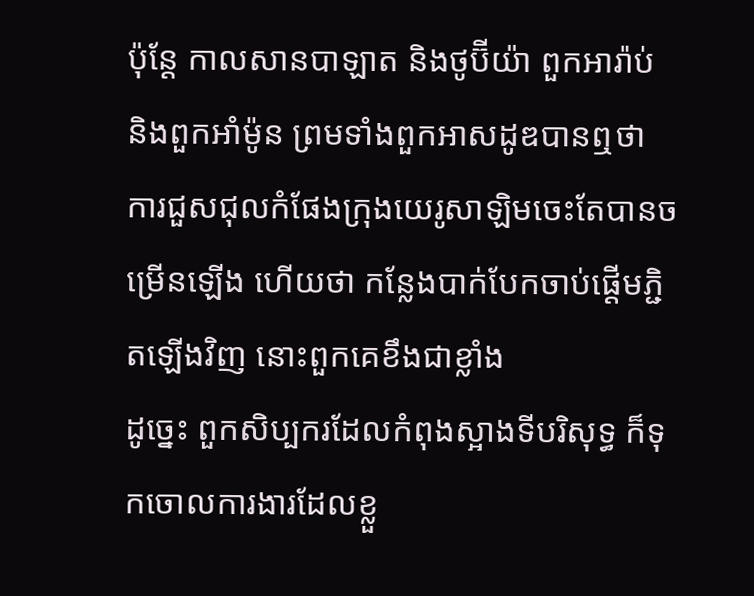ប៉ុន្ដែ កាលសានបាឡាត និងថូប៊ីយ៉ា ពួកអារ៉ាប់ និងពួកអាំម៉ូន ព្រមទាំងពួកអាសដូឌបានឮថា ការជួសជុលកំផែងក្រុងយេរូសាឡិមចេះតែបានចម្រើនឡើង ហើយថា កន្លែងបាក់បែកចាប់ផ្ដើមភ្ជិតឡើងវិញ នោះពួកគេខឹងជាខ្លាំង
ដូច្នេះ ពួកសិប្បករដែលកំពុងស្អាងទីបរិសុទ្ធ ក៏ទុកចោលការងារដែលខ្លួ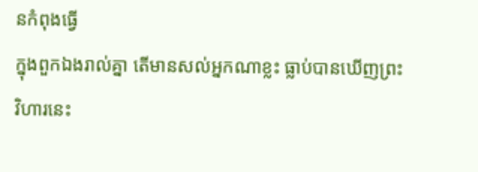នកំពុងធ្វើ
ក្នុងពួកឯងរាល់គ្នា តើមានសល់អ្នកណាខ្លះ ធ្លាប់បានឃើញព្រះវិហារនេះ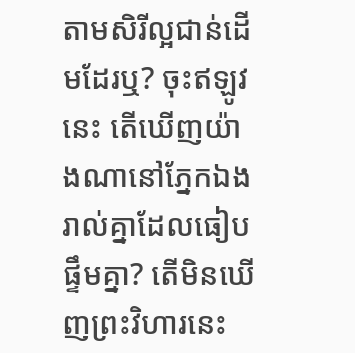តាមសិរីល្អជាន់ដើមដែរឬ? ចុះឥឡូវនេះ តើឃើញយ៉ាងណានៅភ្នែកឯងរាល់គ្នាដែលធៀបផ្ទឹមគ្នា? តើមិនឃើញព្រះវិហារនេះ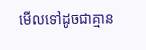មើលទៅដូចជាគ្មាន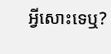អ្វីសោះទេឬ?